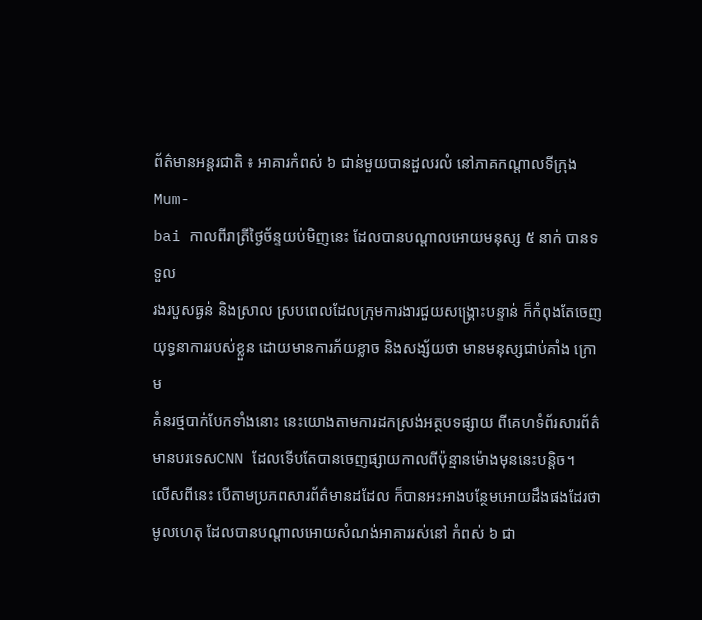ព័ត៌មានអន្តរជាតិ ៖ អាគារកំពស់ ៦ ជាន់មួយបានដួលរលំ នៅភាគកណ្តាលទីក្រុង Mum-
bai កាលពីរាត្រីថ្ងៃច័ន្ទយប់មិញនេះ ដែលបានបណ្តាលអោយមនុស្ស ៥ នាក់ បានទទួល
រងរបួសធ្ងន់ និងស្រាល ស្របពេលដែលក្រុមការងារជួយសង្រ្គោះបន្ទាន់ ក៏កំពុងតែចេញ
យុទ្ធនាការរបស់ខ្លួន ដោយមានការភ័យខ្លាច និងសង្ស័យថា មានមនុស្សជាប់គាំង ក្រោម
គំនរថ្មបាក់បែកទាំងនោះ នេះយោងតាមការដកស្រង់អត្ថបទផ្សាយ ពីគេហទំព័រសារព័ត៌
មានបរទេសCNN ដែលទើបតែបានចេញផ្សាយកាលពីប៉ុន្មានម៉ោងមុននេះបន្តិច។
លើសពីនេះ បើតាមប្រភពសារព័ត៌មានដដែល ក៏បានអះអាងបន្ថែមអោយដឹងផងដែរថា
មូលហេតុ ដែលបានបណ្តាលអោយសំណង់អាគាររស់នៅ កំពស់ ៦ ជា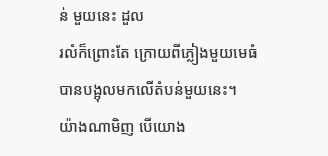ន់ មួយនេះ ដួល
រលំក៏ព្រោះតែ ក្រោយពីភ្លៀងមួយមេធំ បានបង្អុលមកលើតំបន់មួយនេះ។
យ៉ាងណាមិញ បើយោង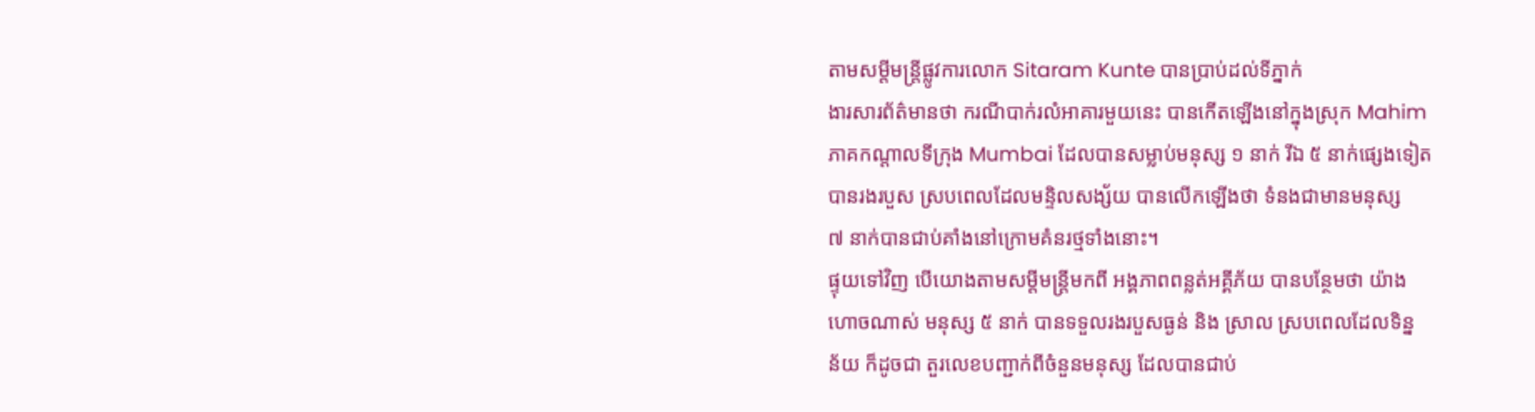តាមសម្តីមន្រ្តីផ្លូវការលោក Sitaram Kunte បានប្រាប់ដល់ទីភ្នាក់
ងារសារព័ត៌មានថា ករណីបាក់រលំអាគារមួយនេះ បានកើតឡើងនៅក្នុងស្រុក Mahim
ភាគកណ្តាលទីក្រុង Mumbai ដែលបានសម្លាប់មនុស្ស ១ នាក់ រីឯ ៥ នាក់ផ្សេងទៀត
បានរងរបួស ស្របពេលដែលមន្ទិលសង្ស័យ បានលើកឡើងថា ទំនងជាមានមនុស្ស
៧ នាក់បានជាប់គាំងនៅក្រោមគំនរថ្មទាំងនោះ។
ផ្ទុយទៅវិញ បើយោងតាមសម្តីមន្រ្តីមកពី អង្គភាពពន្លត់អគ្គីភ័យ បានបន្ថែមថា យ៉ាង
ហោចណាស់ មនុស្ស ៥ នាក់ បានទទួលរងរបួសធ្ងន់ និង ស្រាល ស្របពេលដែលទិន្ន
ន័យ ក៏ដូចជា តួរលេខបញ្ជាក់ពីចំនួនមនុស្ស ដែលបានជាប់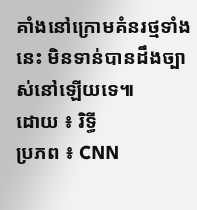គាំងនៅក្រោមគំនរថ្មទាំង
នេះ មិនទាន់បានដឹងច្បាស់នៅឡើយទេ៕
ដោយ ៖ រិទ្ធី
ប្រភព ៖ CNN